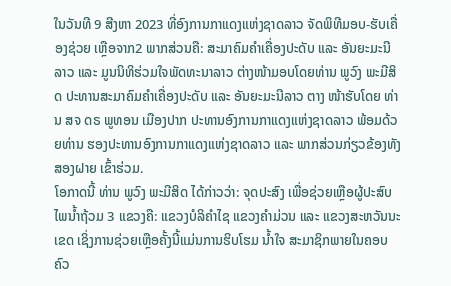ໃນວັນທີ 9 ສີງຫາ 2023 ທີ່ອົງການກາແດງແຫ່ງຊາດລາວ ຈັດພິທີມອບ-ຮັບເຄື່ອງຊ່ວຍ ເຫຼືອຈາກ2 ພາກສ່ວນຄື: ສະມາຄົມຄຳເຄື່ອງປະດັບ ແລະ ອັນຍະມະນີລາວ ແລະ ມູນນິທິຮ່ວມໃຈພັດທະນາລາວ ຕ່າງໜ້າມອບໂດຍທ່ານ ພູວົງ ພະມີສິດ ປະທານສະມາຄົມຄຳເຄື່ອງປະດັບ ແລະ ອັນຍະມະນີລາວ ຕາງ ໜ້າຮັບໂດຍ ທ່ານ ສຈ ດຣ ພູທອນ ເມືອງປາກ ປະທານອົງການກາແດງແຫ່ງຊາດລາວ ພ້ອມດ້ວຍທ່ານ ຮອງປະທານອົງການກາແດງແຫ່ງຊາດລາວ ແລະ ພາກສ່ວນກ່ຽວຂ້ອງທັງສອງຝາຍ ເຂົ້າຮ່ວມ.
ໂອກາດນີ້ ທ່ານ ພູວົງ ພະມີສິດ ໄດ້ກ່າວວ່າ: ຈຸດປະສົງ ເພື່ອຊ່ວຍເຫຼືອຜູ້ປະສົບໄພນ້ຳຖ້ວມ 3 ແຂວງຄື: ແຂວງບໍລິຄຳໄຊ ແຂວງຄຳມ່ວນ ແລະ ແຂວງສະຫວັນນະເຂດ ເຊິ່ງການຊ່ວຍເຫຼືອຄັ້ງນີ້ແມ່ນການຮິບໂຮມ ນ້ຳໃຈ ສະມາຊິກພາຍໃນຄອບຄົວ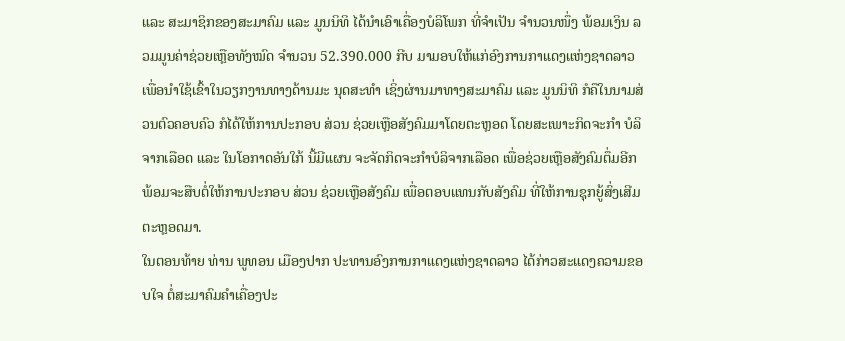ແລະ ສະມາຊິກຂອງສະມາຄົມ ແລະ ມູນນິທິ ໄດ້ນຳເອົາເຄື່ອງບໍລິໂພກ ທີ່ຈຳເປັນ ຈຳນວນໜຶ່ງ ພ້ອມເງິນ ລວມມູນຄ່າຊ່ວຍເຫຼືອທັງໝົດ ຈຳນວນ 52.390.000 ກີບ ມາມອບໃຫ້ແກ່ອົງການກາແດງແຫ່ງຊາດລາວ ເພື່ອນຳໃຊ້ເຂົ້າໃນວຽກງານທາງດ້ານມະ ນຸດສະທຳ ເຊິ່ງຜ່ານມາທາງສະມາຄົມ ແລະ ມູນນິທິ ກໍຄືໃນນາມສ່ວນຕົວຄອບຄົວ ກໍໄດ້ໃຫ້ການປະກອບ ສ່ວນ ຊ່ວຍເຫຼືອສັງຄົມມາໂດຍຕະຫຼອດ ໂດຍສະເພາະກິດຈະກຳ ບໍລິຈາກເລືອດ ແລະ ໃນໂອກາດອັນໃກ້ ນີ້ມີແຜນ ຈະຈັດກິດຈະກຳບໍລິຈາກເລືອດ ເພື່ອຊ່ວຍເຫຼືອສັງຄົມຕຶ່ມອີກ ພ້ອມຈະສືບຕໍ່ໃຫ້ການປະກອບ ສ່ວນ ຊ່ວຍເຫຼືອສັງຄົມ ເພື່ອຕອບແທນກັບສັງຄົມ ທີ່ໃຫ້ການຊຸກຍູ້ສົ່ງເສີມຕະຫຼອດມາ.
ໃນຕອນທ້າຍ ທ່ານ ພູທອນ ເມືອງປາກ ປະທານອົງການກາແດງແຫ່ງຊາດລາວ ໄດ້ກ່າວສະແດງຄວາມຂອບໃຈ ຕໍ່ສະມາຄົມຄຳເຄື່ອງປະ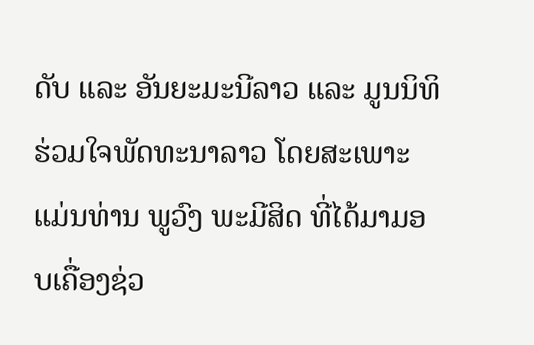ດັບ ແລະ ອັນຍະມະນີລາວ ແລະ ມູນນິທິຮ່ວມໃຈພັດທະນາລາວ ໂດຍສະເພາະແມ່ນທ່ານ ພູວົງ ພະມີສິດ ທີ່ໄດ້ມາມອບເຄື່ອງຊ່ວ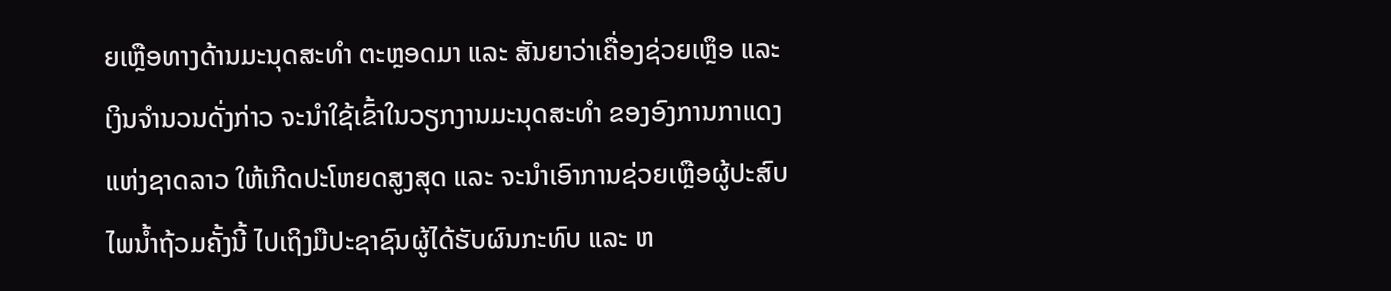ຍເຫຼືອທາງດ້ານມະນຸດສະທຳ ຕະຫຼອດມາ ແລະ ສັນຍາວ່າເຄື່ອງຊ່ວຍເຫຼຶອ ແລະ ເງິນຈຳນວນດັ່ງກ່າວ ຈະນຳໃຊ້ເຂົ້າໃນວຽກງານມະນຸດສະທຳ ຂອງອົງການກາແດງແຫ່ງຊາດລາວ ໃຫ້ເກີດປະໂຫຍດສູງສຸດ ແລະ ຈະນຳເອົາການຊ່ວຍເຫຼືອຜູ້ປະສົບໄພນ້ຳຖ້ວມຄັ້ງນີ້ ໄປເຖິງມືປະຊາຊົນຜູ້ໄດ້ຮັບຜົນກະທົບ ແລະ ຫ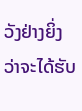ວັງຢ່າງຍິ່ງວ່າຈະໄດ້ຮັບ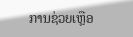ການຊ່ວຍເຫຼືອ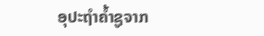ອຸປະຖຳຄ້ຳຊູຈາກ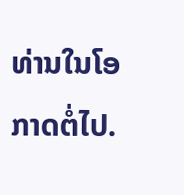ທ່ານໃນໂອກາດຕໍ່ໄປ.